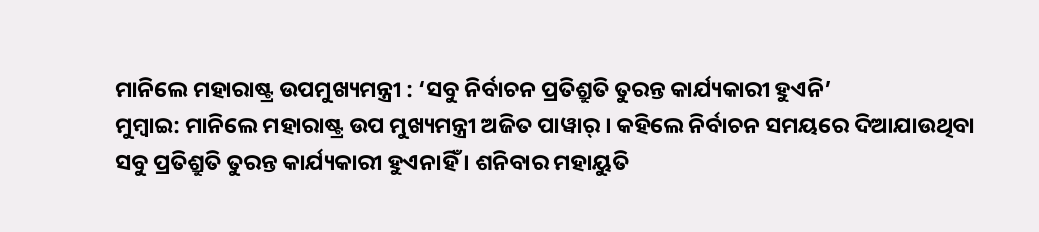ମାନିଲେ ମହାରାଷ୍ଟ୍ର ଉପମୁଖ୍ୟମନ୍ତ୍ରୀ : ‘ସବୁ ନିର୍ବାଚନ ପ୍ରତିଶ୍ରୁତି ତୁରନ୍ତ କାର୍ଯ୍ୟକାରୀ ହୁଏନି’
ମୁମ୍ବାଇ: ମାନିଲେ ମହାରାଷ୍ଟ୍ର ଉପ ମୁଖ୍ୟମନ୍ତ୍ରୀ ଅଜିତ ପାୱାର୍ । କହିଲେ ନିର୍ବାଚନ ସମୟରେ ଦିଆଯାଉଥିବା ସବୁ ପ୍ରତିଶ୍ରୁତି ତୁରନ୍ତ କାର୍ଯ୍ୟକାରୀ ହୁଏନାହିଁ । ଶନିବାର ମହାୟୁତି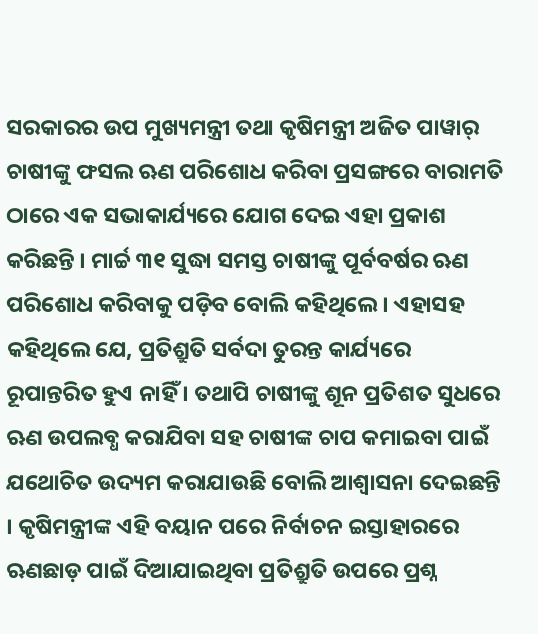ସରକାରର ଉପ ମୁଖ୍ୟମନ୍ତ୍ରୀ ତଥା କୃଷିମନ୍ତ୍ରୀ ଅଜିତ ପାୱାର୍ ଚାଷୀଙ୍କୁ ଫସଲ ଋଣ ପରିଶୋଧ କରିବା ପ୍ରସଙ୍ଗରେ ବାରାମତି ଠାରେ ଏକ ସଭାକାର୍ଯ୍ୟରେ ଯୋଗ ଦେଇ ଏହା ପ୍ରକାଶ କରିଛନ୍ତି । ମାର୍ଚ୍ଚ ୩୧ ସୁଦ୍ଧା ସମସ୍ତ ଚାଷୀଙ୍କୁ ପୂର୍ବବର୍ଷର ଋଣ ପରିଶୋଧ କରିବାକୁ ପଡ଼ିବ ବୋଲି କହିଥିଲେ । ଏହାସହ କହିଥିଲେ ଯେ, ପ୍ରତିଶ୍ରୁତି ସର୍ବଦା ତୁରନ୍ତ କାର୍ଯ୍ୟରେ ରୂପାନ୍ତରିତ ହୁଏ ନାହିଁ । ତଥାପି ଚାଷୀଙ୍କୁ ଶୂନ ପ୍ରତିଶତ ସୁଧରେ ଋଣ ଉପଲବ୍ଧ କରାଯିବା ସହ ଚାଷୀଙ୍କ ଚାପ କମାଇବା ପାଇଁ ଯଥୋଚିତ ଉଦ୍ୟମ କରାଯାଉଛି ବୋଲି ଆଶ୍ୱାସନା ଦେଇଛନ୍ତି । କୃଷିମନ୍ତ୍ରୀଙ୍କ ଏହି ବୟାନ ପରେ ନିର୍ବାଚନ ଇସ୍ତାହାରରେ ଋଣଛାଡ଼ ପାଇଁ ଦିଆଯାଇଥିବା ପ୍ରତିଶ୍ରୁତି ଉପରେ ପ୍ରଶ୍ନ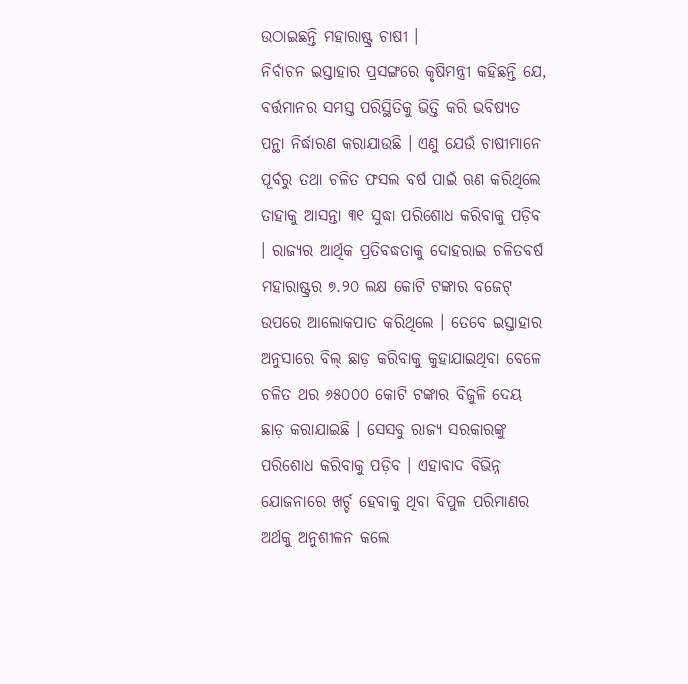ଉଠାଇଛନ୍ତି ମହାରାଷ୍ଟ୍ର ଚାଷୀ ।
ନିର୍ବାଚନ ଇସ୍ତାହାର ପ୍ରସଙ୍ଗରେ କୃଷିମନ୍ତ୍ରୀ କହିଛନ୍ତି ଯେ, ବର୍ତ୍ତମାନର ସମସ୍ତ ପରିସ୍ଥିତିକୁ ଭିତ୍ତି କରି ଭବିଷ୍ୟତ ପନ୍ଥା ନିର୍ଦ୍ଧାରଣ କରାଯାଉଛି । ଏଣୁ ଯେଉଁ ଚାଷୀମାନେ ପୂର୍ବରୁ ତଥା ଚଳିତ ଫସଲ ବର୍ଷ ପାଇଁ ଋଣ କରିଥିଲେ ତାହାକୁ ଆସନ୍ତା ୩୧ ସୁଦ୍ଧା ପରିଶୋଧ କରିବାକୁ ପଡ଼ିବ । ରାଜ୍ୟର ଆର୍ଥିକ ପ୍ରତିବଦ୍ଧତାକୁ ଦୋହରାଇ ଚଳିତବର୍ଷ ମହାରାଷ୍ଟ୍ରର ୭.୨୦ ଲକ୍ଷ କୋଟି ଟଙ୍କାର ବଜେଟ୍ ଉପରେ ଆଲୋକପାତ କରିଥିଲେ । ତେବେ ଇସ୍ତାହାର ଅନୁସାରେ ବିଲ୍ ଛାଡ଼ କରିବାକୁ କୁହାଯାଇଥିବା ବେଳେ ଚଳିତ ଥର ୬୫୦୦୦ କୋଟି ଟଙ୍କାର ବିଜୁଳି ଦେୟ ଛାଡ଼ କରାଯାଇଛି । ସେସବୁ ରାଜ୍ୟ ସରକାରଙ୍କୁ ପରିଶୋଧ କରିବାକୁ ପଡ଼ିବ । ଏହାବାଦ ବିଭିନ୍ନ ଯୋଜନାରେ ଖର୍ଚ୍ଚ ହେବାକୁ ଥିବା ବିପୁଳ ପରିମାଣର ଅର୍ଥକୁ ଅନୁଶୀଳନ କଲେ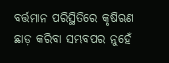ବର୍ତ୍ତମାନ ପରିସ୍ଥିତିରେ କୃଷିଋଣ ଛାଡ଼ କରିବା ସମ୍ଭବପର ନୁହେଁ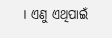। ଏଣୁ ଏଥିପାଇଁ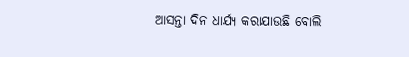ଆସନ୍ତା ଦିନ ଧାର୍ଯ୍ୟ କରାଯାଉଛି ବୋଲି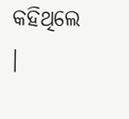କହିଥିଲେ ।